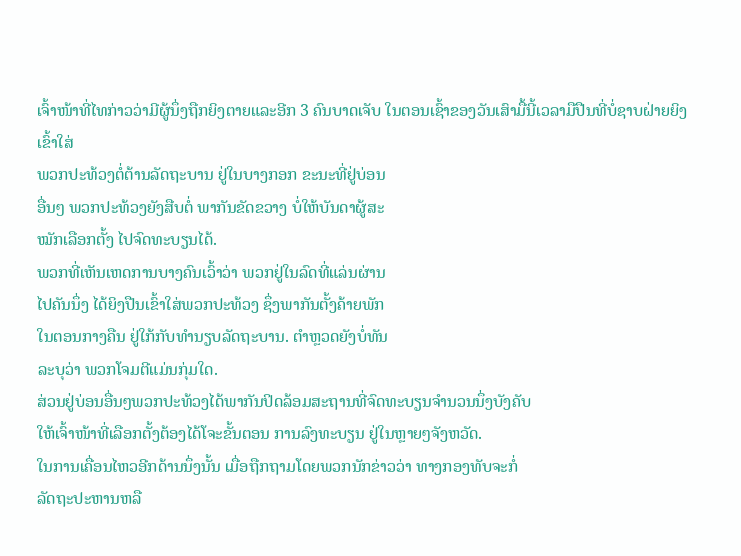ເຈົ້າໜ້າທີ່ໄທກ່າວວ່າມີຜູ້ນຶ່ງຖືກຍິງຕາຍແລະອີກ 3 ຄົນບາດເຈັບ ໃນຕອນເຊົ້າຂອງວັນເສົາມື້ນີ້ເວລາມືປືນທີ່ບໍ່ຊາບຝ່າຍຍິງເຂົ້າໃສ່
ພວກປະທ້ວງຕໍ່ຕ້ານລັດຖະບານ ຢູ່ໃນບາງກອກ ຂະນະທີ່ຢູ່ບ່ອນ
ອື່ນໆ ພວກປະທ້ວງຍັງສືບຕໍ່ ພາກັນຂັດຂວາງ ບໍ່ໃຫ້ບັນດາຜູ້ສະ
ໝັກເລືອກຕັ້ງ ໄປຈົດທະບຽນໄດ້.
ພວກທີ່ເຫັນເຫດການບາງຄົນເວົ້າວ່າ ພວກຢູ່ໃນລົດທີ່ແລ່ນຜ່ານ
ໄປຄັນນຶ່ງ ໄດ້ຍິງປືນເຂົ້າໃສ່ພວກປະທ້ວງ ຊຶ່ງພາກັນຕັ້ງຄ້າຍພັກ
ໃນຕອນກາງຄືນ ຢູ່ໃກ້ກັບທຳນຽບລັດຖະບານ. ຕຳຫຼວດຍັງບໍ່ທັນ
ລະບຸວ່າ ພວກໂຈມຕີແມ່ນກຸ່ມໃດ.
ສ່ວນຢູ່ບ່ອນອື່ນໆພວກປະທ້ວງໄດ້ພາກັນປິດລ້ອມສະຖານທີ່ຈົດທະບຽນຈຳນວນນຶ່ງບັງຄັບ
ໃຫ້ເຈົ້າໜ້າທີ່ເລືອກຕັ້ງຕ້ອງໄດ້ໂຈະຂັ້ນຕອນ ການລົງທະບຽນ ຢູ່ໃນຫຼາຍໆຈັງຫວັດ.
ໃນການເຄື່ອນໄຫວອີກດ້ານນຶ່ງນັ້ນ ເມື່ອຖືກຖາມໂດຍພວກນັກຂ່າວວ່າ ທາງກອງທັບຈະກໍ່
ລັດຖະປະຫານຫລື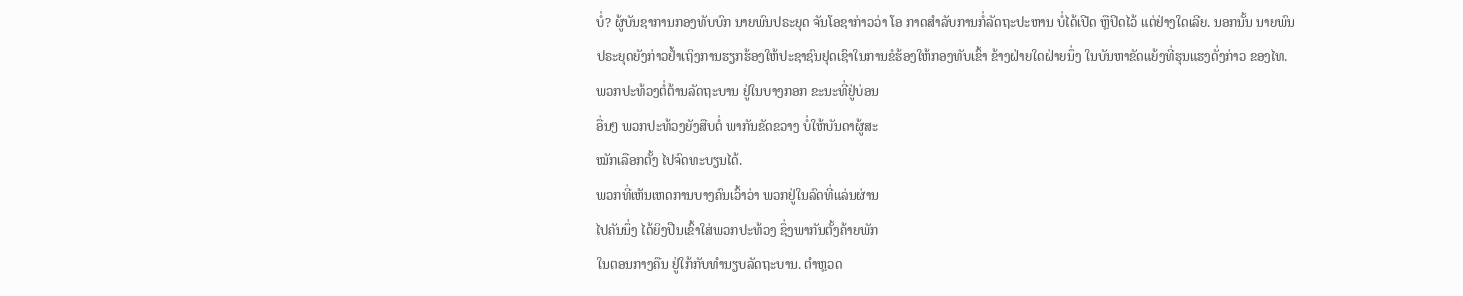ບໍ່? ຜູ້ບັນຊາການກອງທັບບົກ ນາຍພົນປຣະຍຸດ ຈັນໂອຊາກ່າວວ່າ ໂອ ກາດສຳລັບການກໍ່ລັດຖະປະຫານ ບໍ່ໄດ້ເປີດ ຫຼືປິດໄວ້ ແຕ່ຢ່າງໃດເລີຍ. ນອກນັ້ນ ນາຍພົນ
ປຣະຍຸດຍັງກ່າວຢໍ້າເຖິງການຮຽກຮ້ອງໃຫ້ປະຊາຊົນຢຸດເຊົາໃນການຂໍຮ້ອງໃຫ້ກອງທັບເຂົ້າ ຂ້າງຝ່າຍໃດຝ່າຍນຶ່ງ ໃນບັນຫາຂັດແຍ້ງທີ່ຮຸນແຮງດັ່ງກ່າວ ຂອງໄທ.
ພວກປະທ້ວງຕໍ່ຕ້ານລັດຖະບານ ຢູ່ໃນບາງກອກ ຂະນະທີ່ຢູ່ບ່ອນ
ອື່ນໆ ພວກປະທ້ວງຍັງສືບຕໍ່ ພາກັນຂັດຂວາງ ບໍ່ໃຫ້ບັນດາຜູ້ສະ
ໝັກເລືອກຕັ້ງ ໄປຈົດທະບຽນໄດ້.
ພວກທີ່ເຫັນເຫດການບາງຄົນເວົ້າວ່າ ພວກຢູ່ໃນລົດທີ່ແລ່ນຜ່ານ
ໄປຄັນນຶ່ງ ໄດ້ຍິງປືນເຂົ້າໃສ່ພວກປະທ້ວງ ຊຶ່ງພາກັນຕັ້ງຄ້າຍພັກ
ໃນຕອນກາງຄືນ ຢູ່ໃກ້ກັບທຳນຽບລັດຖະບານ. ຕຳຫຼວດ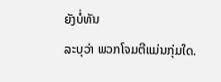ຍັງບໍ່ທັນ
ລະບຸວ່າ ພວກໂຈມຕີແມ່ນກຸ່ມໃດ.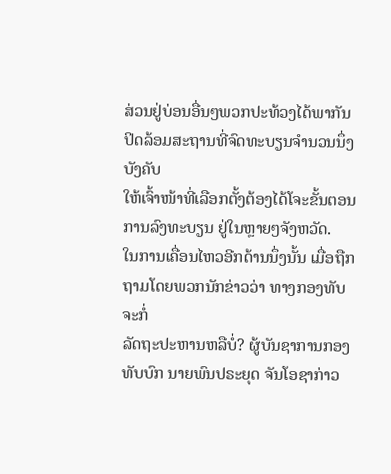ສ່ວນຢູ່ບ່ອນອື່ນໆພວກປະທ້ວງໄດ້ພາກັນປິດລ້ອມສະຖານທີ່ຈົດທະບຽນຈຳນວນນຶ່ງບັງຄັບ
ໃຫ້ເຈົ້າໜ້າທີ່ເລືອກຕັ້ງຕ້ອງໄດ້ໂຈະຂັ້ນຕອນ ການລົງທະບຽນ ຢູ່ໃນຫຼາຍໆຈັງຫວັດ.
ໃນການເຄື່ອນໄຫວອີກດ້ານນຶ່ງນັ້ນ ເມື່ອຖືກຖາມໂດຍພວກນັກຂ່າວວ່າ ທາງກອງທັບຈະກໍ່
ລັດຖະປະຫານຫລືບໍ່? ຜູ້ບັນຊາການກອງທັບບົກ ນາຍພົນປຣະຍຸດ ຈັນໂອຊາກ່າວ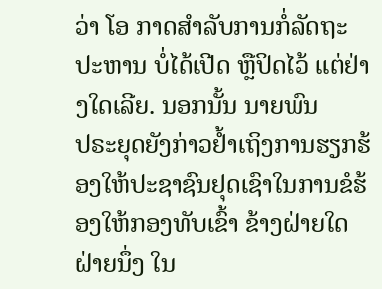ວ່າ ໂອ ກາດສຳລັບການກໍ່ລັດຖະປະຫານ ບໍ່ໄດ້ເປີດ ຫຼືປິດໄວ້ ແຕ່ຢ່າງໃດເລີຍ. ນອກນັ້ນ ນາຍພົນ
ປຣະຍຸດຍັງກ່າວຢໍ້າເຖິງການຮຽກຮ້ອງໃຫ້ປະຊາຊົນຢຸດເຊົາໃນການຂໍຮ້ອງໃຫ້ກອງທັບເຂົ້າ ຂ້າງຝ່າຍໃດຝ່າຍນຶ່ງ ໃນ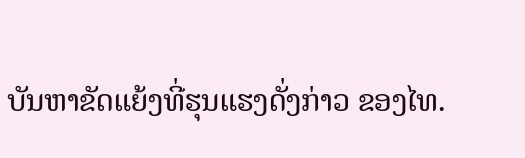ບັນຫາຂັດແຍ້ງທີ່ຮຸນແຮງດັ່ງກ່າວ ຂອງໄທ.